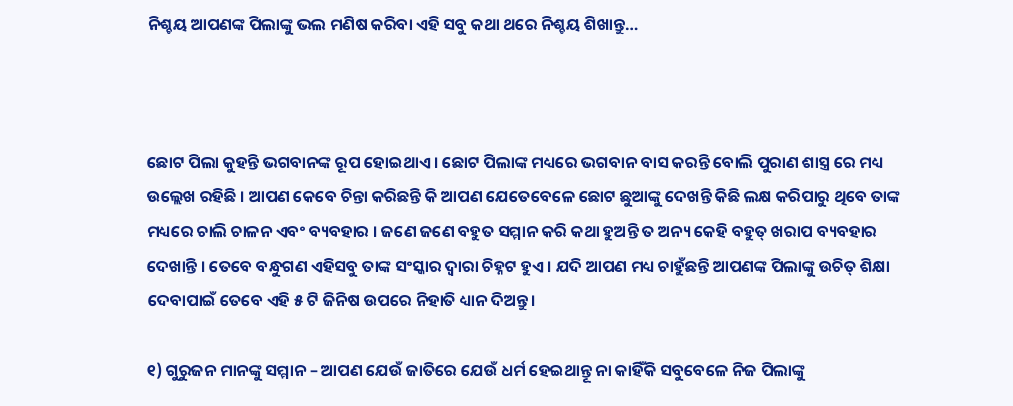ନିଶ୍ଚୟ ଆପଣଙ୍କ ପିଲାଙ୍କୁ ଭଲ ମଣିଷ କରିବା ଏହି ସବୁ କଥା ଥରେ ନିଶ୍ଚୟ ଶିଖାନ୍ତୁ…



ଛୋଟ ପିଲା କୁହନ୍ତି ଭଗବାନଙ୍କ ରୂପ ହୋଇଥାଏ । ଛୋଟ ପିଲାଙ୍କ ମଧ୍ୟରେ ଭଗବାନ ବାସ କରନ୍ତି ବୋଲି ପୁରାଣ ଶାସ୍ତ୍ର ରେ ମଧ୍ୟ ଉଲ୍ଲେଖ ରହିଛି । ଆପଣ କେବେ ଚିନ୍ତା କରିଛନ୍ତି କି ଆପଣ ଯେତେବେଳେ ଛୋଟ ଛୁଆଙ୍କୁ ଦେଖନ୍ତି କିଛି ଲକ୍ଷ କରିପାରୁ ଥିବେ ତାଙ୍କ ମଧ୍ୟରେ ଚାଲି ଚାଳନ ଏବଂ ବ୍ୟବହାର । ଜଣେ ଜଣେ ବହୁତ ସମ୍ମାନ କରି କଥା ହୁଅନ୍ତି ତ ଅନ୍ୟ କେହି ବହୁତ୍ ଖରାପ ବ୍ୟବହାର ଦେଖାନ୍ତି । ତେବେ ବନ୍ଧୁଗଣ ଏହିସବୁ ତାଙ୍କ ସଂସ୍କାର ଦ୍ଵାରା ଚିହ୍ନଟ ହୁଏ । ଯଦି ଆପଣ ମଧ୍ୟ ଚାହୁଁଛନ୍ତି ଆପଣଙ୍କ ପିଲାଙ୍କୁ ଉଚିତ୍ ଶିକ୍ଷା ଦେବାପାଇଁ ତେବେ ଏହି ୫ ଟି ଜିନିଷ ଉପରେ ନିହାତି ଧ୍ୟାନ ଦିଅନ୍ତୁ।

୧) ଗୁରୁଜନ ମାନଙ୍କୁ ସମ୍ମାନ – ଆପଣ ଯେଉଁ ଜାତିରେ ଯେଉଁ ଧର୍ମ ହେଇଥାନ୍ତୂ ନା କାହିଁକି ସବୁବେଳେ ନିଜ ପିଲାଙ୍କୁ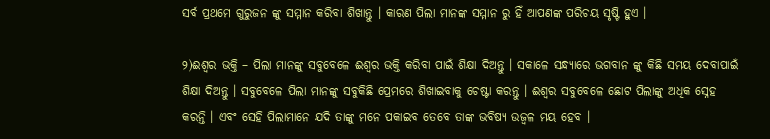ସର୍ବ ପ୍ରଥମେ ଗୁରୁଜନ ଙ୍କୁ ସମ୍ମାନ କରିବା ଶିଖାନ୍ତୁ । କାରଣ ପିଲା ମାନଙ୍କ ସମ୍ମାନ ରୁ ହିଁ ଆପଣଙ୍କ ପରିଚୟ ସୃଷ୍ଟି ହୁଏ ।

୨)ଈଶ୍ୱର ଭକ୍ତି – ପିଲା ମାନଙ୍କୁ ସବୁବେଳେ ଈଶ୍ୱର ଭକ୍ତି କରିବା ପାଇଁ ଶିକ୍ଷା ଦିଅନ୍ତୁ । ସକାଳେ ସନ୍ଧ୍ୟାରେ ଭଗବାନ ଙ୍କୁ କିଛି ସମୟ ଦେବାପାଇଁ ଶିକ୍ଷା ଦିଅନ୍ତୁ । ସବୁବେଳେ ପିଲା ମାନଙ୍କୁ ସବୁକିଛି ପ୍ରେମରେ ଶିଖାଇବାକୁ ଚେଷ୍ଟା କରନ୍ତୁ । ଈଶ୍ୱର ସବୁବେଳେ ଛୋଟ ପିଲାଙ୍କୁ ଅଧିକ ସ୍ନେହ କରନ୍ତି । ଏବଂ ସେହି ପିଲାମାନେ ଯଦି ତାଙ୍କୁ ମନେ ପକାଇବ ତେବେ ତାଙ୍କ ଭବିଷ୍ୟ ଉଜ୍ବଳ ମୟ ହେବ ।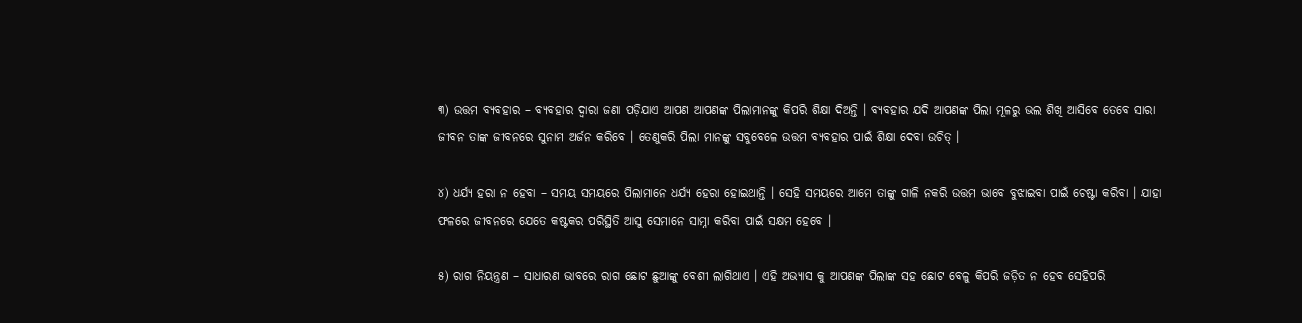୩) ଉତ୍ତମ ବ୍ୟବହାର – ବ୍ୟବହାର ଦ୍ଵାରା ଜଣା ପଡ଼ିଯାଏ ଆପଣ ଆପଣଙ୍କ ପିଲାମାନଙ୍କୁ କିପରି ଶିକ୍ଷା ଦିଅନ୍ତି । ବ୍ୟବହାର ଯଦି ଆପଣଙ୍କ ପିଲା ମୂଳରୁ ଭଲ ଶିଖି ଆସିବେ ତେବେ ସାରା ଜୀବନ ତାଙ୍କ ଜୀବନରେ ସୁନାମ ଅର୍ଜନ କରିବେ । ତେଣୁକରି ପିଲା ମାନଙ୍କୁ ସବୁବେଳେ ଉତ୍ତମ ବ୍ୟବହାର ପାଇଁ ଶିକ୍ଷା ଦେବା ଉଚିତ୍ ।

୪) ଧର୍ଯ୍ୟ ହରା ନ ହେବା – ସମୟ ସମୟରେ ପିଲାମାନେ ଧର୍ଯ୍ୟ ହେରା ହୋଇଥାନ୍ତି । ସେହି ସମୟରେ ଆମେ ତାଙ୍କୁ ଗାଳି ନକରି ଉତ୍ତମ ଭାବେ ବୁଝାଇବା ପାଇଁ ଚେଷ୍ଟା କରିବା । ଯାହା ଫଳରେ ଜୀବନରେ ଯେତେ କଷ୍ଟକର ପରିସ୍ଥିତି ଆସୁ ସେମାନେ ସାମ୍ନା କରିବା ପାଇଁ ସକ୍ଷମ ହେବେ ।

୫) ରାଗ ନିୟନ୍ତ୍ରଣ – ସାଧାରଣ ଭାବରେ ରାଗ ଛୋଟ ଛୁଆଙ୍କୁ ବେଶୀ ଲାଗିଥାଏ । ଏହି ଅଭ୍ୟାସ କୁ ଆପଣଙ୍କ ପିଲାଙ୍କ ସହ ଛୋଟ ବେଳୁ କିପରି ଜଡ଼ିତ ନ ହେବ ସେହିପରି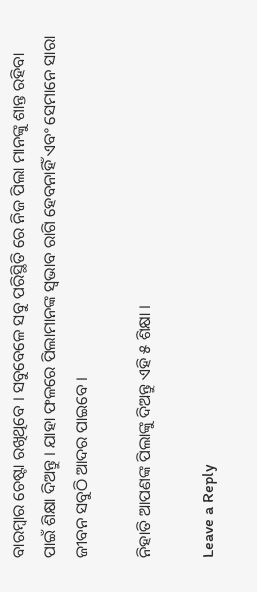ବାରମ୍ବାର ଚେଷ୍ଟା ରଖିଥିବେ । ସବୁବେଳେ ସବୁ ପରିସ୍ଥିତି ରେ ନିଜ ପିଲା ମାନଙ୍କୁ ଶାନ୍ତ ରହିବା ପାଇଁ ଶିକ୍ଷା ଦିଅନ୍ତୁ । ଯାହା ଫଳରେ ପିଲାମାନଙ୍କ ସ୍ଵଭାବ ରାଗି ହେବନାହିଁ ଏବଂ ସେମାନେ ସାରା ଜୀବନ ସବୁଠି ଆଦର ପାଇବେ ।

ନିହାତି ଆପଣଙ୍କ ପିଲାଙ୍କୁ ଦିଅନ୍ତୁ ଏହି ୫ ଶିକ୍ଷା ।

Leave a Reply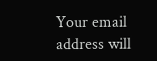Your email address will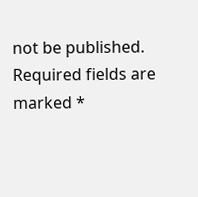not be published. Required fields are marked *